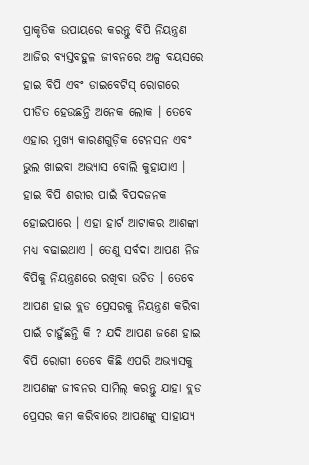ପ୍ରାକୃତିକ ଉପାୟରେ କରନ୍ତୁ ବିପି ନିୟନ୍ତ୍ରଣ
ଆଜିର ବ୍ୟସ୍ତବହୁଳ ଜୀବନରେ ଅଳ୍ପ ବୟସରେ ହାଇ ବିପି ଏବଂ ଡାଇବେଟିସ୍ ରୋଗରେ ପୀଡିତ ହେଉଛନ୍ତି ଅନେକ ଲୋକ । ତେବେ ଏହାର ମୁଖ୍ୟ କାରଣଗୁଡ଼ିକ ଟେନସନ ଏବଂ ଭୁଲ ଖାଇବା ଅଭ୍ୟାସ ବୋଲି କୁହାଯାଏ । ହାଇ ବିପି ଶରୀର ପାଇଁ ବିପଦଜନକ ହୋଇପାରେ । ଏହା ହାର୍ଟ ଆଟାକର ଆଶଙ୍କା ମଧ୍ୟ ବଢାଇଥାଏ । ତେଣୁ ସର୍ବଦା ଆପଣ ନିଜ ବିପିକୁ ନିୟନ୍ତ୍ରଣରେ ରଖିବା ଉଚିତ । ତେବେ ଆପଣ ହାଇ ବ୍ଲଡ ପ୍ରେସରକୁ ନିୟନ୍ତ୍ରଣ କରିବା ପାଇଁ ଚାହୁଁଛନ୍ତି କି ? ଯଦି ଆପଣ ଜଣେ ହାଇ ବିପି ରୋଗୀ ତେବେ କିଛି ଏପରି ଅଭ୍ୟାସକୁ ଆପଣଙ୍କ ଜୀବନର ସାମିଲ୍ କରନ୍ତୁ ଯାହା ବ୍ଲଡ ପ୍ରେସର କମ କରିବାରେ ଆପଣଙ୍କୁ ସାହାଯ୍ୟ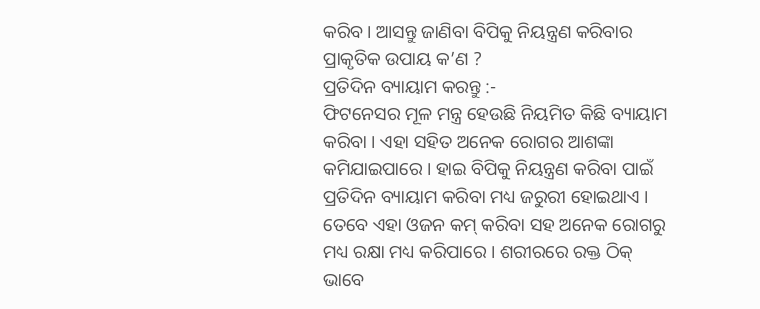କରିବ। ଆସନ୍ତୁ ଜାଣିବା ବିପିକୁ ନିୟନ୍ତ୍ରଣ କରିବାର ପ୍ରାକୃତିକ ଉପାୟ କ’ଣ ?
ପ୍ରତିଦିନ ବ୍ୟାୟାମ କରନ୍ତୁ :-
ଫିଟନେସର ମୂଳ ମନ୍ତ୍ର ହେଉଛି ନିୟମିତ କିଛି ବ୍ୟାୟାମ କରିବା । ଏହା ସହିତ ଅନେକ ରୋଗର ଆଶଙ୍କା କମିଯାଇପାରେ । ହାଇ ବିପିକୁ ନିୟନ୍ତ୍ରଣ କରିବା ପାଇଁ ପ୍ରତିଦିନ ବ୍ୟାୟାମ କରିବା ମଧ୍ୟ ଜରୁରୀ ହୋଇଥାଏ । ତେବେ ଏହା ଓଜନ କମ୍ କରିବା ସହ ଅନେକ ରୋଗରୁ ମଧ୍ୟ ରକ୍ଷା ମଧ୍ୟ କରିପାରେ । ଶରୀରରେ ରକ୍ତ ଠିକ୍ ଭାବେ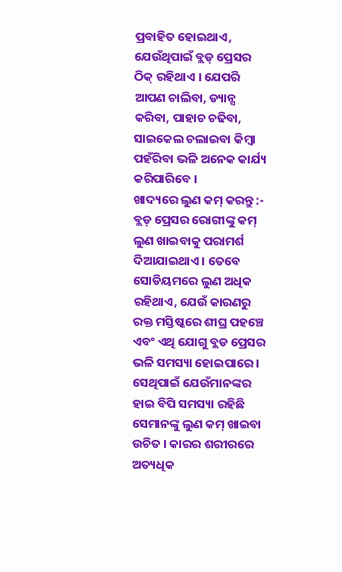ପ୍ରବାହିତ ହୋଇଥାଏ, ଯେଉଁଥିପାଇଁ ବ୍ଲଡ୍ ପ୍ରେସର ଠିକ୍ ରହିଥାଏ । ଯେପରି ଆପଣ ଚାଲିବା, ଡ୍ୟାନ୍ସ କରିବା, ପାହାଚ ଚଢିବା, ସାଇକେଲ ଚଲାଇବା କିମ୍ବା ପହଁରିବା ଭଳି ଅନେକ କାର୍ଯ୍ୟ କରିପାରିବେ ।
ଖାଦ୍ୟରେ ଲୁଣ କମ୍ କରନ୍ତୁ :-
ବ୍ଲଡ୍ ପ୍ରେସର ରୋଗୀଙ୍କୁ କମ୍ ଲୁଣ ଖାଇବାକୁ ପରାମର୍ଶ ଦିଆଯାଇଥାଏ । ତେବେ ସୋଡିୟମରେ ଲୁଣ ଅଧିକ ରହିଥାଏ, ଯେଉଁ କାରଣରୁ ରକ୍ତ ମସ୍ତିଷ୍କରେ ଶୀଘ୍ର ପହଞ୍ଚେ ଏବଂ ଏଥି ଯୋଗୁ ବ୍ଲଡ ପ୍ରେସର ଭଳି ସମସ୍ୟା ହୋଇପାରେ । ସେଥିପାଇଁ ଯେଉଁମାନଙ୍କର ହାଇ ବିପି ସମସ୍ୟା ରହିଛି ସେମାନଙ୍କୁ ଲୁଣ କମ୍ ଖାଇବା ଉଚିତ । କାରର ଶରୀରରେ ଅତ୍ୟଧିକ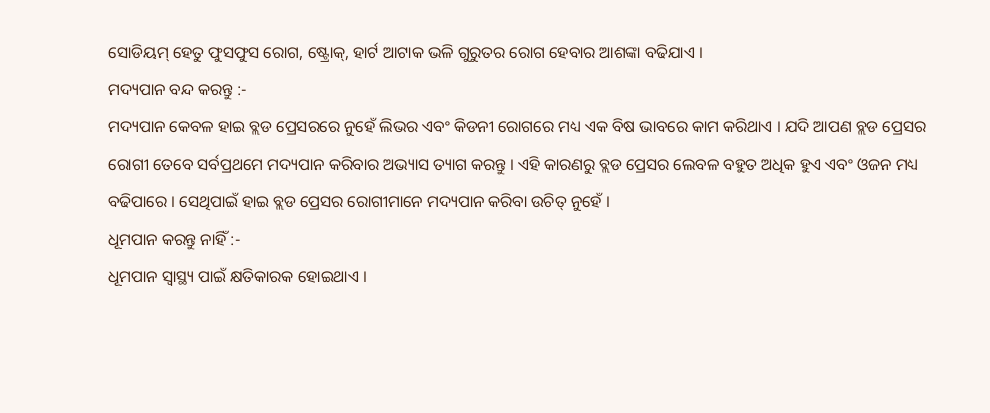ସୋଡିୟମ୍ ହେତୁ ଫୁସଫୁସ ରୋଗ, ଷ୍ଟ୍ରୋକ୍, ହାର୍ଟ ଆଟାକ ଭଳି ଗୁରୁତର ରୋଗ ହେବାର ଆଶଙ୍କା ବଢିଯାଏ ।
ମଦ୍ୟପାନ ବନ୍ଦ କରନ୍ତୁ :-
ମଦ୍ୟପାନ କେବଳ ହାଇ ବ୍ଲଡ ପ୍ରେସରରେ ନୁହେଁ ଲିଭର ଏବଂ କିଡନୀ ରୋଗରେ ମଧ୍ୟ ଏକ ବିଷ ଭାବରେ କାମ କରିଥାଏ । ଯଦି ଆପଣ ବ୍ଲଡ ପ୍ରେସର ରୋଗୀ ତେବେ ସର୍ବପ୍ରଥମେ ମଦ୍ୟପାନ କରିବାର ଅଭ୍ୟାସ ତ୍ୟାଗ କରନ୍ତୁ । ଏହି କାରଣରୁ ବ୍ଲଡ ପ୍ରେସର ଲେବଳ ବହୁତ ଅଧିକ ହୁଏ ଏବଂ ଓଜନ ମଧ୍ୟ ବଢିପାରେ । ସେଥିପାଇଁ ହାଇ ବ୍ଲଡ ପ୍ରେସର ରୋଗୀମାନେ ମଦ୍ୟପାନ କରିବା ଉଚିତ୍ ନୁହେଁ ।
ଧୂମପାନ କରନ୍ତୁ ନାହିଁ :-
ଧୂମପାନ ସ୍ୱାସ୍ଥ୍ୟ ପାଇଁ କ୍ଷତିକାରକ ହୋଇଥାଏ ।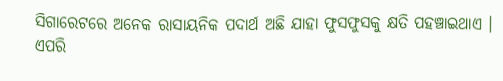ସିଗାରେଟରେ ଅନେକ ରାସାୟନିକ ପଦାର୍ଥ ଅଛି ଯାହା ଫୁସଫୁସକୁ କ୍ଷତି ପହଞ୍ଚାଇଥାଏ । ଏପରି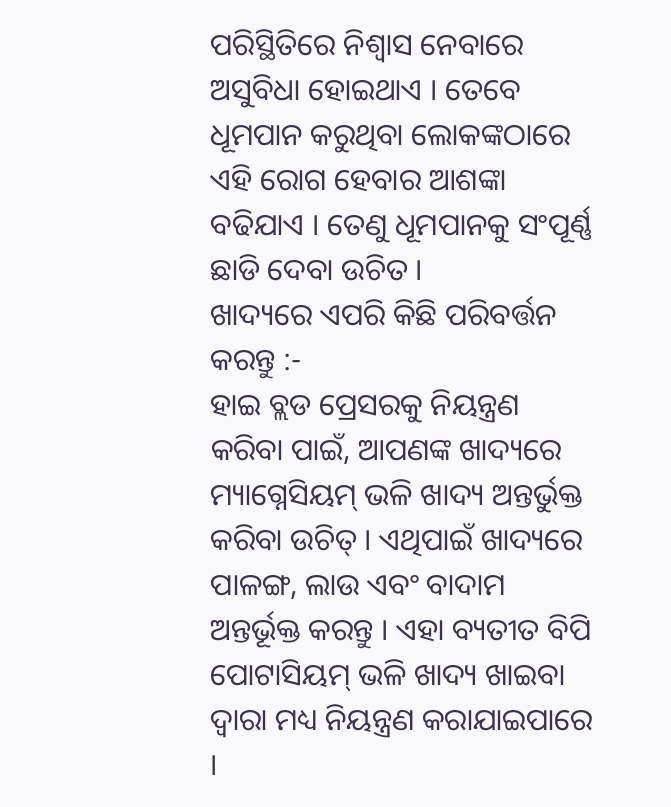ପରିସ୍ଥିତିରେ ନିଶ୍ୱାସ ନେବାରେ ଅସୁବିଧା ହୋଇଥାଏ । ତେବେ ଧୂମପାନ କରୁଥିବା ଲୋକଙ୍କଠାରେ ଏହି ରୋଗ ହେବାର ଆଶଙ୍କା ବଢିଯାଏ । ତେଣୁ ଧୂମପାନକୁ ସଂପୂର୍ଣ୍ଣ ଛାଡି ଦେବା ଉଚିତ ।
ଖାଦ୍ୟରେ ଏପରି କିଛି ପରିବର୍ତ୍ତନ କରନ୍ତୁ :-
ହାଇ ବ୍ଲଡ ପ୍ରେସରକୁ ନିୟନ୍ତ୍ରଣ କରିବା ପାଇଁ, ଆପଣଙ୍କ ଖାଦ୍ୟରେ ମ୍ୟାଗ୍ନେସିୟମ୍ ଭଳି ଖାଦ୍ୟ ଅନ୍ତର୍ଭୁକ୍ତ କରିବା ଉଚିତ୍ । ଏଥିପାଇଁ ଖାଦ୍ୟରେ ପାଳଙ୍ଗ, ଲାଉ ଏବଂ ବାଦାମ ଅନ୍ତର୍ଭୂକ୍ତ କରନ୍ତୁ । ଏହା ବ୍ୟତୀତ ବିପି ପୋଟାସିୟମ୍ ଭଳି ଖାଦ୍ୟ ଖାଇବା ଦ୍ୱାରା ମଧ୍ୟ ନିୟନ୍ତ୍ରଣ କରାଯାଇପାରେ ।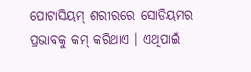ପୋଟାସିୟମ୍ ଶରୀରରେ ସୋଡିୟମର ପ୍ରଭାବକୁ କମ୍ କରିଥାଏ । ଏଥିପାଇଁ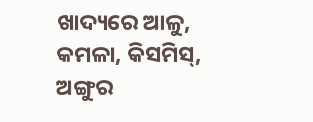ଖାଦ୍ୟରେ ଆଳୁ, କମଳା, କିସମିସ୍, ଅଙ୍ଗୁର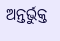ଅନ୍ତର୍ଭୁକ୍ତ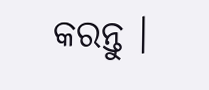କରନ୍ତୁ ।